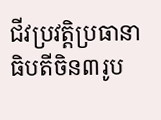ជីវប្រវត្តិប្រធានាធិបតីចិន៣រូប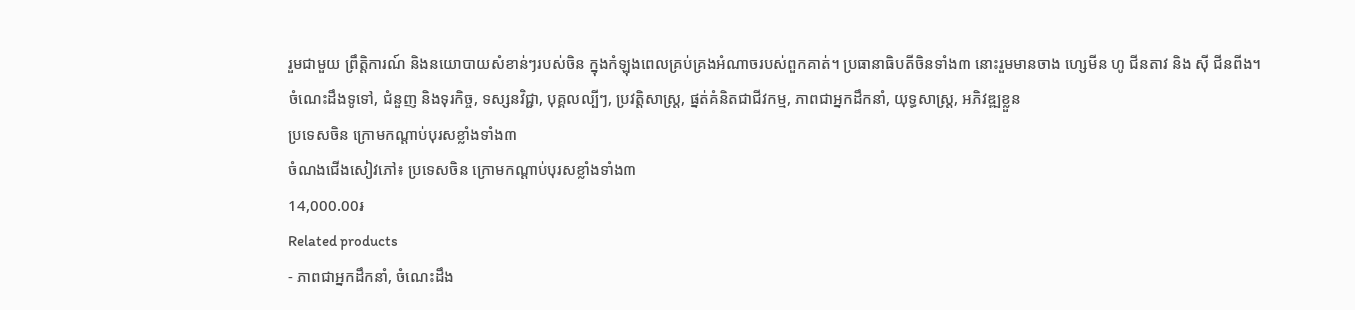រួមជាមួយ ព្រឹត្តិការណ៍ និងនយោបាយសំខាន់ៗរបស់ចិន ក្នុងកំឡុងពេលគ្រប់គ្រងអំណាចរបស់ពួកគាត់។ ប្រធានាធិបតីចិនទាំង៣ នោះរួមមានចាង ហ្សេមីន ហូ ជីនតាវ និង ស៊ី ជីនពីង។
ចំណេះដឹងទូទៅ, ជំនួញ និងទុរកិច្ច, ទស្សនវិជ្ជា, បុគ្គលល្បីៗ, ប្រវត្តិសាស្ត្រ, ផ្នត់គំនិតជាជីវកម្ម, ភាពជាអ្នកដឹកនាំ, យុទ្ធសាស្ត្រ, អភិវឌ្ឍខ្លួន
ប្រទេសចិន ក្រោមកណ្តាប់បុរសខ្លាំងទាំង៣
ចំណងជើងសៀវភៅ៖ ប្រទេសចិន ក្រោមកណ្តាប់បុរសខ្លាំងទាំង៣
14,000.00៛
Related products
- ភាពជាអ្នកដឹកនាំ, ចំណេះដឹង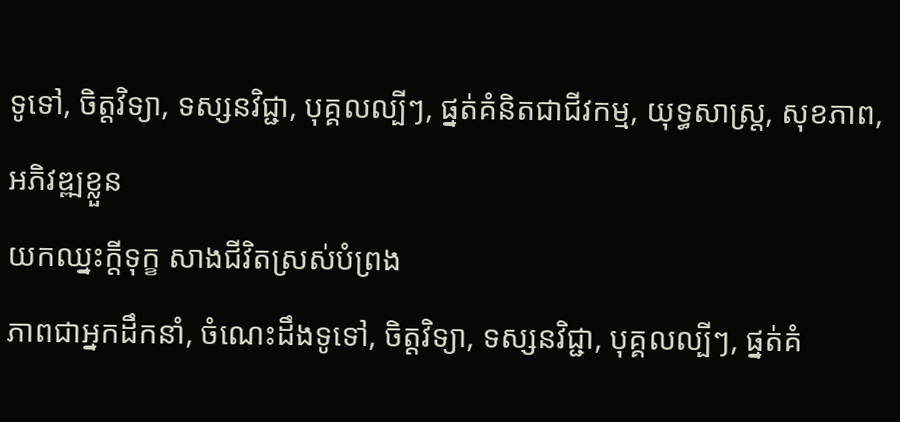ទូទៅ, ចិត្តវិទ្យា, ទស្សនវិជ្ជា, បុគ្គលល្បីៗ, ផ្នត់គំនិតជាជីវកម្ម, យុទ្ធសាស្ត្រ, សុខភាព, អភិវឌ្ឍខ្លួន
យកឈ្នះក្តីទុក្ខ សាងជីវិតស្រស់បំព្រង
ភាពជាអ្នកដឹកនាំ, ចំណេះដឹងទូទៅ, ចិត្តវិទ្យា, ទស្សនវិជ្ជា, បុគ្គលល្បីៗ, ផ្នត់គំ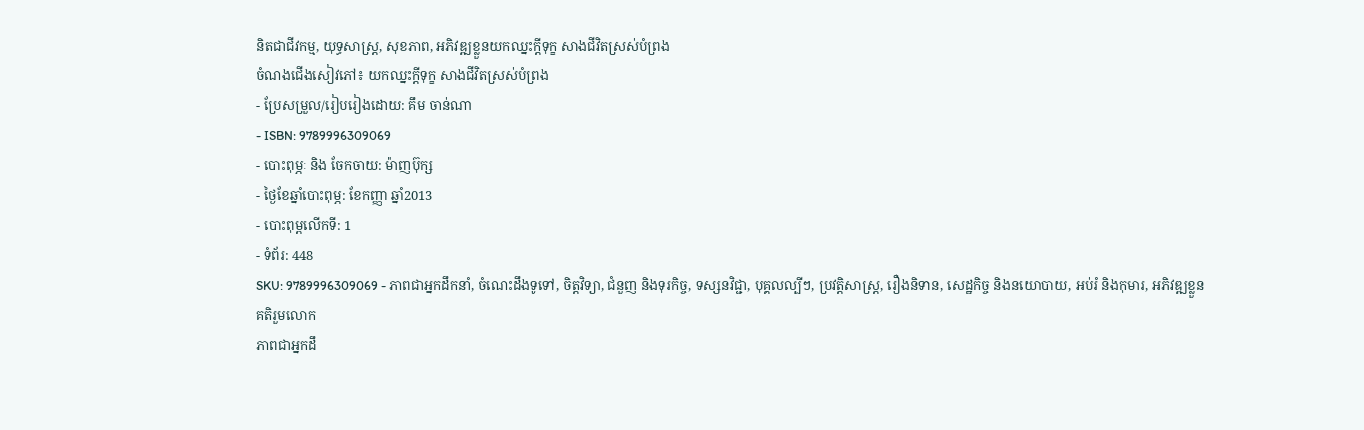និតជាជីវកម្ម, យុទ្ធសាស្ត្រ, សុខភាព, អភិវឌ្ឍខ្លួនយកឈ្នះក្តីទុក្ខ សាងជីវិតស្រស់បំព្រង
ចំណងជើងសៀវភៅ៖ យកឈ្នះក្តីទុក្ខ សាងជីវិតស្រស់បំព្រង
- ប្រែសម្រួល/រៀបរៀងដោយ: គឹម ចាន់ណា
- ISBN: 9789996309069
- បោះពុម្ភៈ និង ចែកចាយ: ម៉ាញប៊ុក្ស
- ថ្ងៃខែឆ្នាំបោះពុម្ភ: ខែកញ្ញា ឆ្នាំ2013
- បោះពុម្ពលើកទី: 1
- ទំព័រ: 448
SKU: 9789996309069 - ភាពជាអ្នកដឹកនាំ, ចំណេះដឹងទូទៅ, ចិត្តវិទ្យា, ជំនួញ និងទុរកិច្ច, ទស្សនវិជ្ជា, បុគ្គលល្បីៗ, ប្រវត្តិសាស្ត្រ, រឿងនិទាន, សេដ្ឋកិច្ច និងនយោបាយ, អប់រំ និងកុមារ, អភិវឌ្ឍខ្លួន
គតិរួមលោក
ភាពជាអ្នកដឹ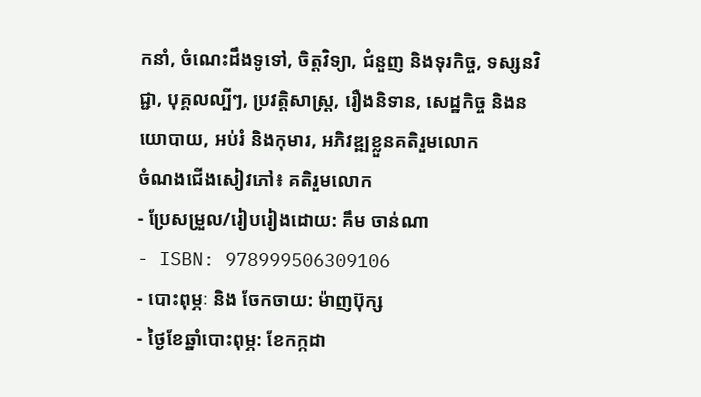កនាំ, ចំណេះដឹងទូទៅ, ចិត្តវិទ្យា, ជំនួញ និងទុរកិច្ច, ទស្សនវិជ្ជា, បុគ្គលល្បីៗ, ប្រវត្តិសាស្ត្រ, រឿងនិទាន, សេដ្ឋកិច្ច និងនយោបាយ, អប់រំ និងកុមារ, អភិវឌ្ឍខ្លួនគតិរួមលោក
ចំណងជើងសៀវភៅ៖ គតិរួមលោក
- ប្រែសម្រួល/រៀបរៀងដោយ: គឹម ចាន់ណា
- ISBN: 978999506309106
- បោះពុម្ភៈ និង ចែកចាយ: ម៉ាញប៊ុក្ស
- ថ្ងៃខែឆ្នាំបោះពុម្ភ: ខែកក្កដា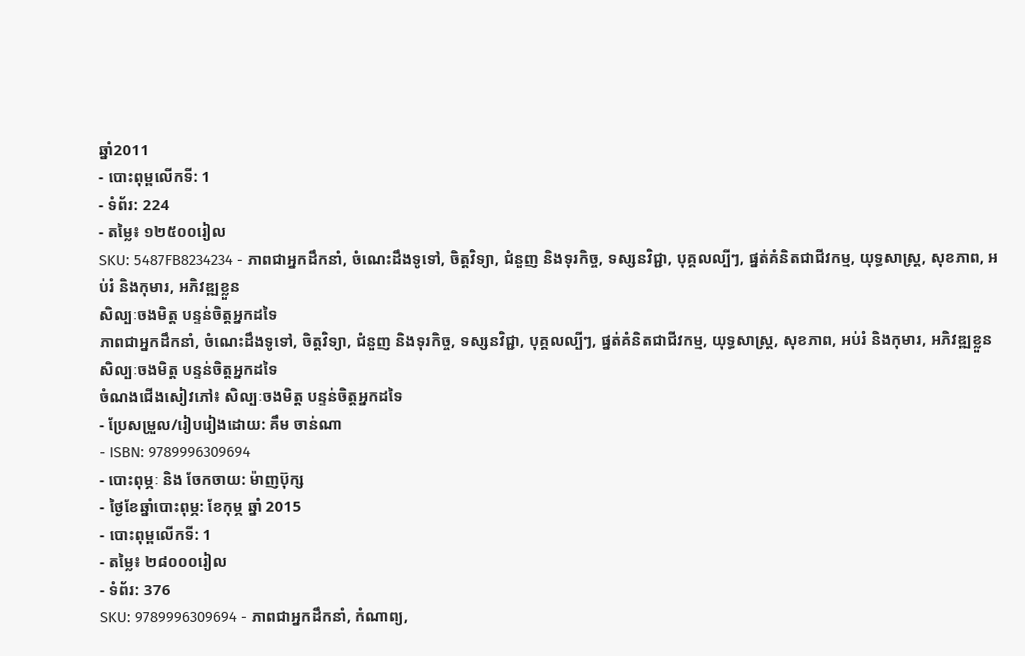ឆ្នាំ2011
- បោះពុម្ពលើកទី: 1
- ទំព័រ: 224
- តម្លៃ៖ ១២៥០០រៀល
SKU: 5487FB8234234 - ភាពជាអ្នកដឹកនាំ, ចំណេះដឹងទូទៅ, ចិត្តវិទ្យា, ជំនួញ និងទុរកិច្ច, ទស្សនវិជ្ជា, បុគ្គលល្បីៗ, ផ្នត់គំនិតជាជីវកម្ម, យុទ្ធសាស្ត្រ, សុខភាព, អប់រំ និងកុមារ, អភិវឌ្ឍខ្លួន
សិល្បៈចងមិត្ត បន្ទន់ចិត្តអ្នកដទៃ
ភាពជាអ្នកដឹកនាំ, ចំណេះដឹងទូទៅ, ចិត្តវិទ្យា, ជំនួញ និងទុរកិច្ច, ទស្សនវិជ្ជា, បុគ្គលល្បីៗ, ផ្នត់គំនិតជាជីវកម្ម, យុទ្ធសាស្ត្រ, សុខភាព, អប់រំ និងកុមារ, អភិវឌ្ឍខ្លួនសិល្បៈចងមិត្ត បន្ទន់ចិត្តអ្នកដទៃ
ចំណងជើងសៀវភៅ៖ សិល្បៈចងមិត្ត បន្ទន់ចិត្តអ្នកដទៃ
- ប្រែសម្រួល/រៀបរៀងដោយ: គឹម ចាន់ណា
- ISBN: 9789996309694
- បោះពុម្ភៈ និង ចែកចាយ: ម៉ាញប៊ុក្ស
- ថ្ងៃខែឆ្នាំបោះពុម្ភ: ខែកុម្ភ ឆ្នាំ 2015
- បោះពុម្ពលើកទី: 1
- តម្លៃ៖ ២៨០០០រៀល
- ទំព័រ: 376
SKU: 9789996309694 - ភាពជាអ្នកដឹកនាំ, កំណាព្យ,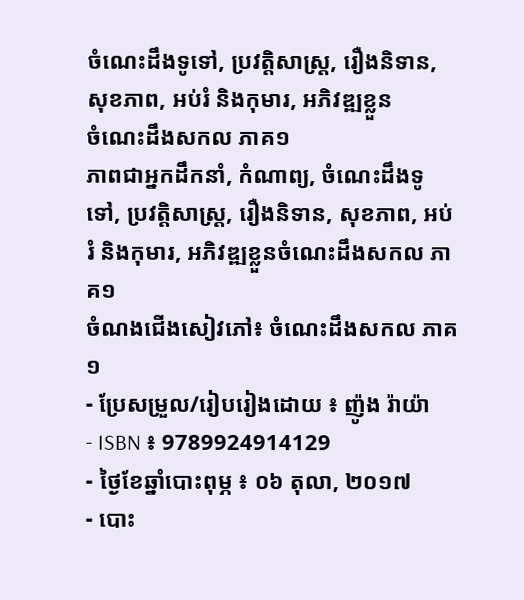ចំណេះដឹងទូទៅ, ប្រវត្តិសាស្ត្រ, រឿងនិទាន, សុខភាព, អប់រំ និងកុមារ, អភិវឌ្ឍខ្លួន
ចំណេះដឹងសកល ភាគ១
ភាពជាអ្នកដឹកនាំ, កំណាព្យ, ចំណេះដឹងទូទៅ, ប្រវត្តិសាស្ត្រ, រឿងនិទាន, សុខភាព, អប់រំ និងកុមារ, អភិវឌ្ឍខ្លួនចំណេះដឹងសកល ភាគ១
ចំណងជើងសៀវភៅ៖ ចំណេះដឹងសកល ភាគ១
- ប្រែសម្រួល/រៀបរៀងដោយ ៖ ញ៉ូង រ៉ាយ៉ា
- ISBN ៖ 9789924914129
- ថ្ងៃខែឆ្នាំបោះពុម្ភ ៖ ០៦ តុលា, ២០១៧
- បោះ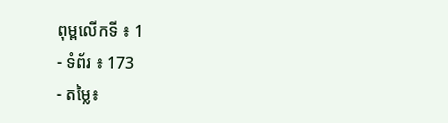ពុម្ពលើកទី ៖ 1
- ទំព័រ ៖ 173
- តម្លៃ៖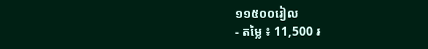១១៥០០រៀល
- តម្លៃ ៖ 11,500 ៛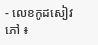- លេខកូដសៀវភៅ ៖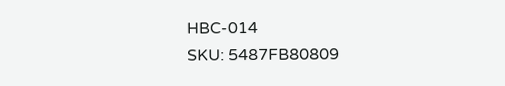HBC-014
SKU: 5487FB80809